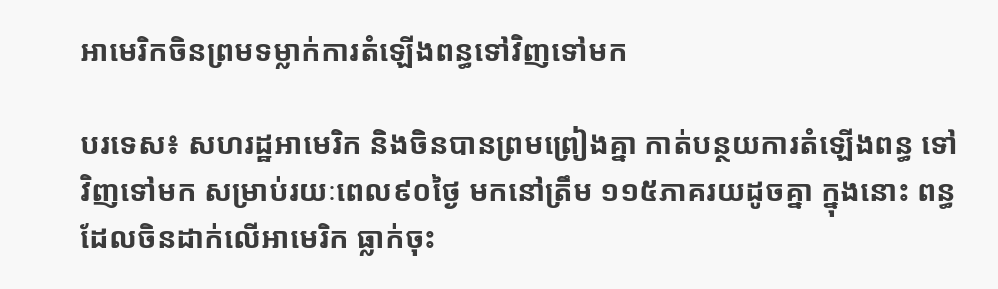អាមេរិកចិនព្រមទម្លាក់ការតំឡើងពន្ធទៅវិញទៅមក

បរទេស៖ សហរដ្ឋអាមេរិក និងចិនបានព្រមព្រៀងគ្នា កាត់បន្ថយការតំឡើងពន្ធ ទៅវិញទៅមក សម្រាប់រយៈពេល៩០ថ្ងៃ មកនៅត្រឹម ១១៥ភាគរយដូចគ្នា ក្នុងនោះ ពន្ធដែលចិនដាក់លើអាមេរិក ធ្លាក់ចុះ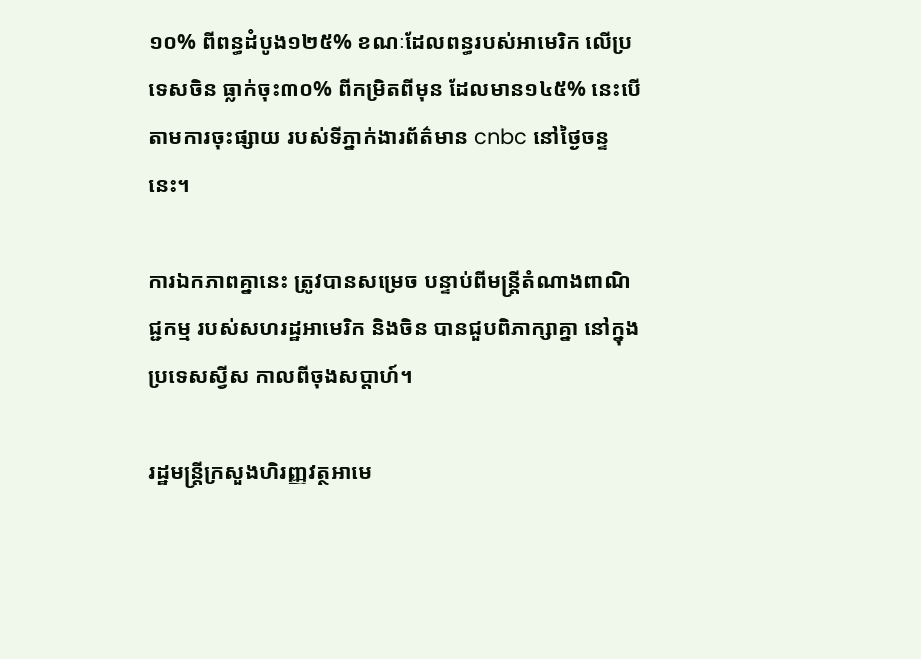១០% ពីពន្ធដំបូង១២៥% ខណៈដែលពន្ធរបស់អាមេរិក លើប្រទេសចិន ធ្លាក់ចុះ៣០% ពីកម្រិតពីមុន ដែលមាន១៤៥% នេះបើតាមការចុះផ្សាយ របស់ទីភ្នាក់ងារព័ត៌មាន cnbc នៅថ្ងៃចន្ទនេះ។

ការឯកភាពគ្នានេះ ត្រូវបានសម្រេច បន្ទាប់ពីមន្ត្រីតំណាងពាណិជ្ជកម្ម របស់សហរដ្ឋអាមេរិក និងចិន បានជួបពិភាក្សាគ្នា នៅក្នុងប្រទេសស្វីស កាលពីចុងសប្តាហ៍។

រដ្ឋមន្ត្រីក្រសួងហិរញ្ញវត្ថអាមេ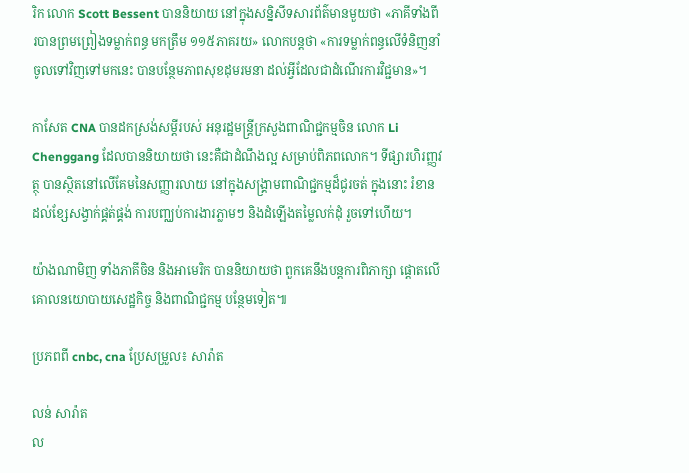រិក លោក Scott Bessent បាននិយាយ នៅក្នុងសន្និសីទសារព័ត៌មានមួយថា «ភាគីទាំងពីរបានព្រមព្រៀងទម្លាក់ពន្ធ មកត្រឹម ១១៥ភាគរយ» លោកបន្តថា «ការទម្លាក់ពន្ធលើទំនិញនាំចូលទៅវិញទៅមកនេះ បានបន្ថែមភាពសុខដុមរមនា ដល់អ្វីដែលជាដំណើរការវិជ្ជមាន»។

កាសែត CNA បានដកស្រង់សម្តីរបស់ អនុរដ្ឋមន្ត្រីក្រសួងពាណិជ្ជកម្មចិន លោក Li Chenggang ដែលបាននិយាយថា នេះគឺជាដំណឹងល្អ សម្រាប់ពិភពលោក។ ទីផ្សារហិរញ្ញវត្ថុ បានស្ថិតនៅលើគែមនៃសញ្ញារលាយ នៅក្នុងសង្គ្រាមពាណិជ្ជកម្មដ៏ជូរចត់ ក្នុងនោះ រំខានដល់ខ្សែសង្វាក់ផ្គត់ផ្គង់ ការបញ្ឈប់ការងារភ្លាមៗ និងដំឡើងតម្លៃលក់ដុំ រួចទៅហើយ។

យ៉ាងណាមិញ ទាំងភាគីចិន និងអាមេរិក បាននិយាយថា ពួកគេនឹងបន្តការពិភាក្សា ផ្តោតលើគោលនយោបាយសេដ្ឋកិច្ច និងពាណិជ្ជកម្ម បន្ថែមទៀត៕

ប្រភពពី cnbc, cna ប្រែសម្រួល៖ សារ៉ាត

លន់ សារ៉ាត
ល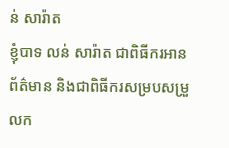ន់ សារ៉ាត
ខ្ញុំបាទ លន់ សារ៉ាត ជាពិធីករអានព័ត៌មាន និងជាពិធីករសម្របសម្រួលក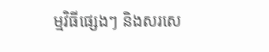ម្មវិធីផ្សេងៗ និងសរសេ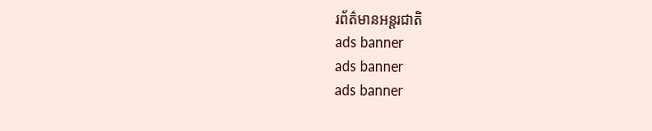រព័ត៌មានអន្តរជាតិ
ads banner
ads banner
ads banner